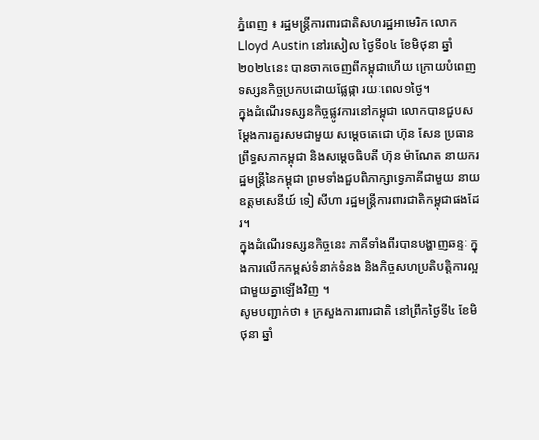ភ្នំពេញ ៖ រដ្ឋមន្ត្រីការពារជាតិសហរដ្ឋអាមេរិក លោក Lloyd Austin នៅរសៀល ថ្ងៃទី០៤ ខែមិថុនា ឆ្នាំ២០២៤នេះ បានចាកចេញពីកម្ពុជាហើយ ក្រោយបំពេញទស្សនកិច្ចប្រកបដោយផ្លែផ្កា រយៈពេល១ថ្ងៃ។
ក្នុងដំណើរទស្សនកិច្ចផ្លូវការនៅកម្ពុជា លោកបានជួបសម្តែងការគួរសមជាមួយ សម្ដេចតេជោ ហ៊ុន សែន ប្រធានព្រឹទ្ធសភាកម្ពុជា និងសម្តេចធិបតី ហ៊ុន ម៉ាណែត នាយករដ្ឋមន្រ្តីនៃកម្ពុជា ព្រមទាំងជួបពិភាក្សាទ្វេភាគីជាមួយ នាយឧត្តមសេនីយ៍ ទៀ សីហា រដ្ឋមន្រ្តីការពារជាតិកម្ពុជាផងដែរ។
ក្នុងដំណើរទស្សនកិច្ចនេះ ភាគីទាំងពីរបានបង្ហាញឆន្ទៈ ក្នុងការលើកកម្ពស់ទំនាក់ទំនង និងកិច្ចសហប្រតិបត្តិការល្អជាមួយគ្នាឡើងវិញ ។
សូមបញ្ជាក់ថា ៖ ក្រសួងការពារជាតិ នៅព្រឹកថ្ងៃទី៤ ខែមិថុនា ឆ្នាំ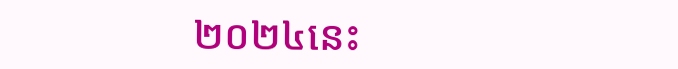២០២៤នេះ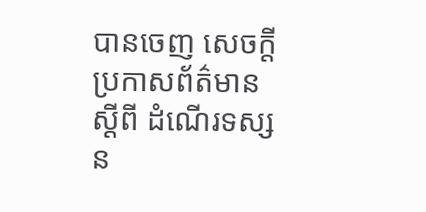បានចេញ សេចក្តីប្រកាសព័ត៌មាន ស្តីពី ដំណើរទស្សន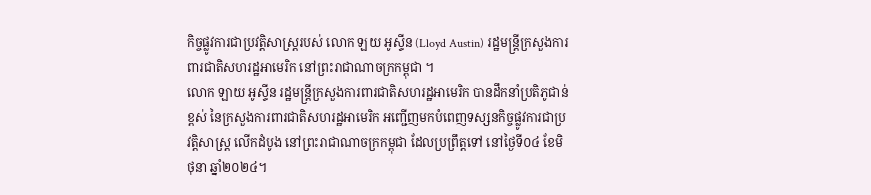កិច្ចផ្លូវការជាប្រវត្តិសាស្ត្ររបស់ លោក ឡយ អូស្ទីន (Lloyd Austin) រដ្ឋមន្ត្រីក្រសួងការពារជាតិសហរដ្ឋអាមេរិក នៅព្រះរាជាណាចក្រកម្ពុជា ។
លោក ឡាយ អូស្ទីន រដ្ឋមន្ត្រីក្រសួងការពារជាតិសហរដ្ឋអាមេរិក បានដឹកនាំប្រតិភូជាន់ខ្ពស់ នៃក្រសួងការពារជាតិសហរដ្ឋអាមេរិក អញ្ជើញមកបំពេញទស្សនកិច្ចផ្លូវការជាប្រវត្តិសាស្ត្រ លើកដំបូង នៅព្រះរាជាណាចក្រកម្ពុជា ដែលប្រព្រឹត្តទៅ នៅថ្ងៃទី០៤ ខែមិថុនា ឆ្នាំ២០២៤។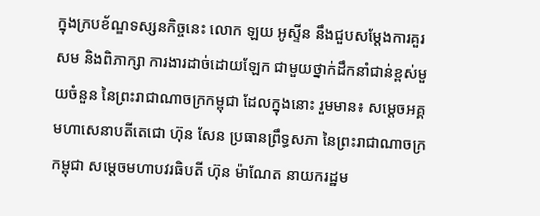ក្នុងក្របខ័ណ្ឌទស្សនកិច្ចនេះ លោក ឡយ អូស្ទីន នឹងជួបសម្តែងការគួរសម និងពិភាក្សា ការងារដាច់ដោយឡែក ជាមួយថ្នាក់ដឹកនាំជាន់ខ្ពស់មួយចំនួន នៃព្រះរាជាណាចក្រកម្ពុជា ដែលក្នុងនោះ រួមមាន៖ សម្តេចអគ្គមហាសេនាបតីតេជោ ហ៊ុន សែន ប្រធានព្រឹទ្ធសភា នៃព្រះរាជាណាចក្រកម្ពុជា សម្តេចមហាបវរធិបតី ហ៊ុន ម៉ាណែត នាយករដ្ឋម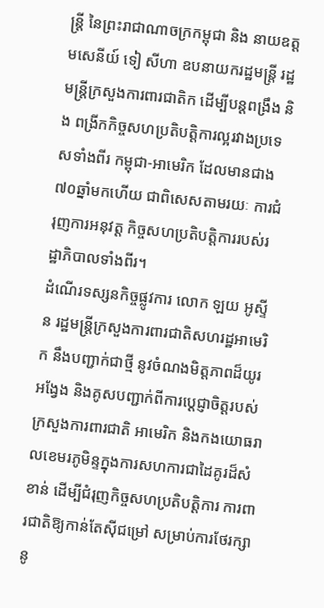ន្ត្រី នៃព្រះរាជាណាចក្រកម្ពុជា និង នាយឧត្តមសេនីយ៍ ទៀ សីហា ឧបនាយករដ្ឋមន្ត្រី រដ្ឋមន្ត្រីក្រសួងការពារជាតិក ដើម្បីបន្តពង្រឹង និង ពង្រីកកិច្ចសហប្រតិបត្តិការល្អរវាងប្រទេសទាំងពីរ កម្ពុជា-អាមេរិក ដែលមានជាង៧០ឆ្នាំមកហើយ ជាពិសេសតាមរយៈ ការជំរុញការអនុវត្ត កិច្ចសហប្រតិបត្តិការរបស់រដ្ឋាភិបាលទាំងពីរ។
ដំណើរទស្សនកិច្ចផ្លូវការ លោក ឡយ អូស្ទីន រដ្ឋមន្ត្រីក្រសួងការពារជាតិសហរដ្ឋអាមេរិក នឹងបញ្ជាក់ជាថ្មី នូវចំណងមិត្តភាពដ៏យូរអង្វែង និងគូសបញ្ជាក់ពីការប្តេជ្ញាចិត្តរបស់ក្រសួងការពារជាតិ អាមេរិក និងកងយោធរាលខេមរភូមិន្ទក្នុងការសហការជាដៃគូរដ៏សំខាន់ ដើម្បីជំរុញកិច្ចសហប្រតិបត្តិការ ការពារជាតិឱ្យកាន់តែស៊ីជម្រៅ សម្រាប់ការថែរក្សានូ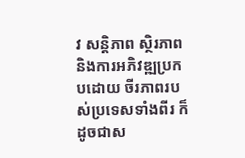វ សន្តិភាព ស្ថិរភាព និងការអភិវឌ្ឍប្រកបដោយ ចីរភាពរបស់ប្រទេសទាំងពីរ ក៏ដូចជាស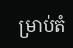ម្រាប់តំ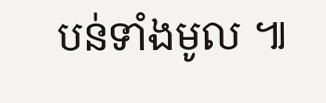បន់ទាំងមូល ៕